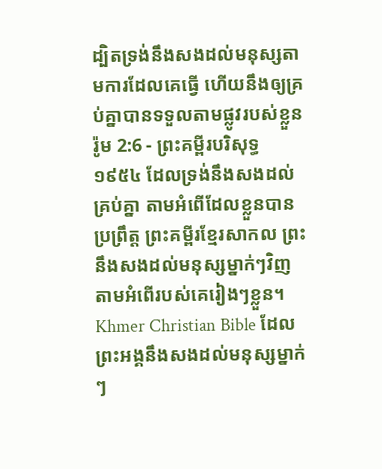ដ្បិតទ្រង់នឹងសងដល់មនុស្សតាមការដែលគេធ្វើ ហើយនឹងឲ្យគ្រប់គ្នាបានទទួលតាមផ្លូវរបស់ខ្លួន
រ៉ូម 2:6 - ព្រះគម្ពីរបរិសុទ្ធ ១៩៥៤ ដែលទ្រង់នឹងសងដល់គ្រប់គ្នា តាមអំពើដែលខ្លួនបានប្រព្រឹត្ត ព្រះគម្ពីរខ្មែរសាកល ព្រះនឹងសងដល់មនុស្សម្នាក់ៗវិញ តាមអំពើរបស់គេរៀងៗខ្លួន។ Khmer Christian Bible ដែលព្រះអង្គនឹងសងដល់មនុស្សម្នាក់ៗ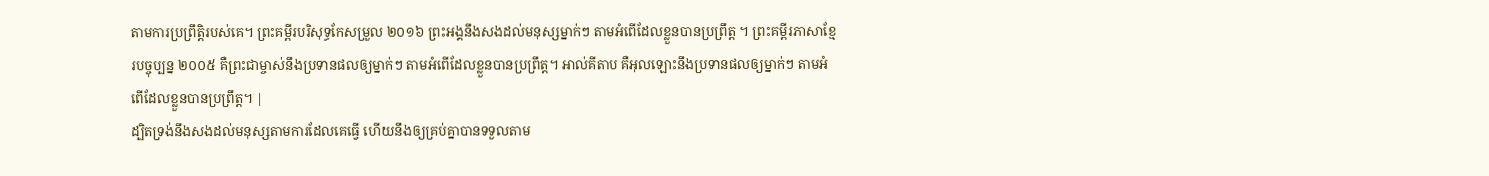តាមការប្រព្រឹត្ដិរបស់គេ។ ព្រះគម្ពីរបរិសុទ្ធកែសម្រួល ២០១៦ ព្រះអង្គនឹងសងដល់មនុស្សម្នាក់ៗ តាមអំពើដែលខ្លួនបានប្រព្រឹត្ត ។ ព្រះគម្ពីរភាសាខ្មែរបច្ចុប្បន្ន ២០០៥ គឺព្រះជាម្ចាស់នឹងប្រទានផលឲ្យម្នាក់ៗ តាមអំពើដែលខ្លួនបានប្រព្រឹត្ត។ អាល់គីតាប គឺអុលឡោះនឹងប្រទានផលឲ្យម្នាក់ៗ តាមអំពើដែលខ្លួនបានប្រព្រឹត្ដ។ |
ដ្បិតទ្រង់នឹងសងដល់មនុស្សតាមការដែលគេធ្វើ ហើយនឹងឲ្យគ្រប់គ្នាបានទទួលតាម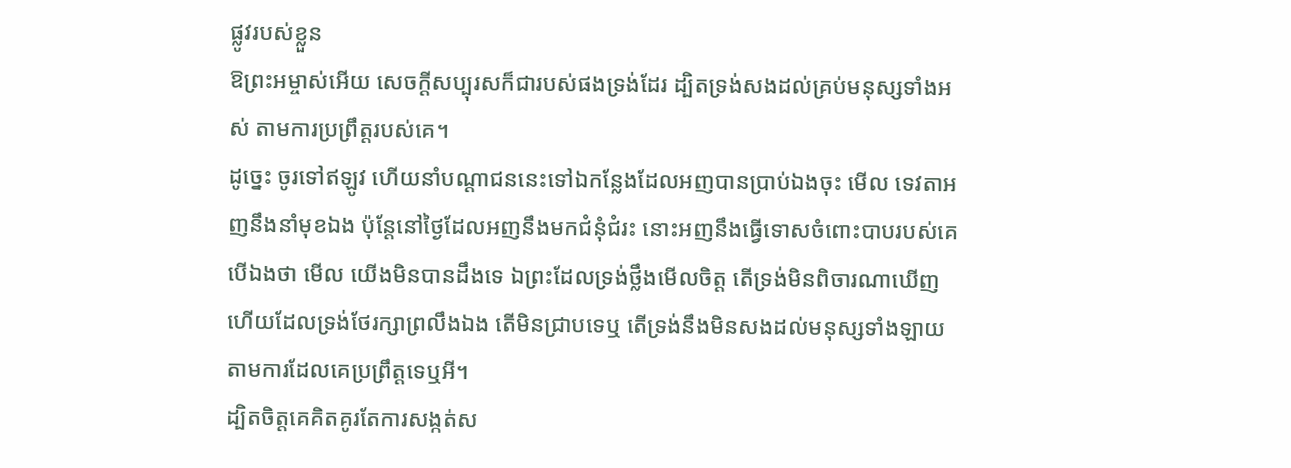ផ្លូវរបស់ខ្លួន
ឱព្រះអម្ចាស់អើយ សេចក្ដីសប្បុរសក៏ជារបស់ផងទ្រង់ដែរ ដ្បិតទ្រង់សងដល់គ្រប់មនុស្សទាំងអស់ តាមការប្រព្រឹត្តរបស់គេ។
ដូច្នេះ ចូរទៅឥឡូវ ហើយនាំបណ្តាជននេះទៅឯកន្លែងដែលអញបានប្រាប់ឯងចុះ មើល ទេវតាអញនឹងនាំមុខឯង ប៉ុន្តែនៅថ្ងៃដែលអញនឹងមកជំនុំជំរះ នោះអញនឹងធ្វើទោសចំពោះបាបរបស់គេ
បើឯងថា មើល យើងមិនបានដឹងទេ ឯព្រះដែលទ្រង់ថ្លឹងមើលចិត្ត តើទ្រង់មិនពិចារណាឃើញ ហើយដែលទ្រង់ថែរក្សាព្រលឹងឯង តើមិនជ្រាបទេឬ តើទ្រង់នឹងមិនសងដល់មនុស្សទាំងឡាយតាមការដែលគេប្រព្រឹត្តទេឬអី។
ដ្បិតចិត្តគេគិតគូរតែការសង្កត់ស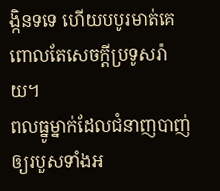ង្កិនទទេ ហើយបបូរមាត់គេពោលតែសេចក្ដីប្រទូសរ៉ាយ។
ពលធ្នូម្នាក់ដែលជំនាញបាញ់ឲ្យរបួសទាំងអ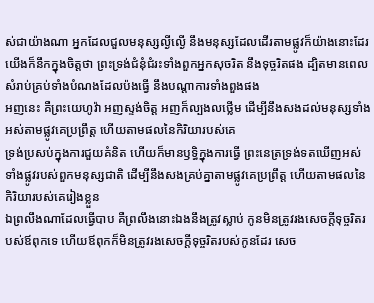ស់ជាយ៉ាងណា អ្នកដែលជួលមនុស្សល្ងីល្ងើ នឹងមនុស្សដែលដើរតាមផ្លូវក៏យ៉ាងនោះដែរ
យើងក៏នឹកក្នុងចិត្តថា ព្រះទ្រង់ជំនុំជំរះទាំងពួកអ្នកសុចរិត នឹងទុច្ចរិតផង ដ្បិតមានពេលសំរាប់គ្រប់ទាំងបំណងដែលប៉ងធ្វើ នឹងបណ្តាការទាំងពួងផង
អញនេះ គឺព្រះយេហូវ៉ា អញស្ទង់ចិត្ត អញក៏ល្បងលថ្លើម ដើម្បីនឹងសងដល់មនុស្សទាំងអស់តាមផ្លូវគេប្រព្រឹត្ត ហើយតាមផលនៃកិរិយារបស់គេ
ទ្រង់ប្រសប់ក្នុងការជួយគំនិត ហើយក៏មានឫទ្ធិក្នុងការធ្វើ ព្រះនេត្រទ្រង់ទតឃើញអស់ទាំងផ្លូវរបស់ពួកមនុស្សជាតិ ដើម្បីនឹងសងគ្រប់គ្នាតាមផ្លូវគេប្រព្រឹត្ត ហើយតាមផលនៃកិរិយារបស់គេរៀងខ្លួន
ឯព្រលឹងណាដែលធ្វើបាប គឺព្រលឹងនោះឯងនឹងត្រូវស្លាប់ កូនមិនត្រូវរងសេចក្ដីទុច្ចរិតរបស់ឪពុកទេ ហើយឪពុកក៏មិនត្រូវរងសេចក្ដីទុច្ចរិតរបស់កូនដែរ សេច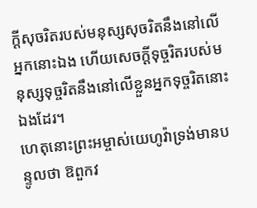ក្ដីសុចរិតរបស់មនុស្សសុចរិតនឹងនៅលើអ្នកនោះឯង ហើយសេចក្ដីទុច្ចរិតរបស់មនុស្សទុច្ចរិតនឹងនៅលើខ្លួនអ្នកទុច្ចរិតនោះឯងដែរ។
ហេតុនោះព្រះអម្ចាស់យេហូវ៉ាទ្រង់មានបន្ទូលថា ឱពួកវ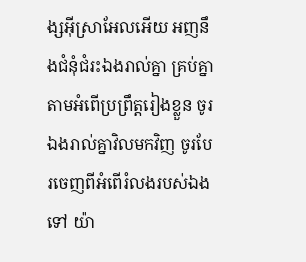ង្សអ៊ីស្រាអែលអើយ អញនឹងជំនុំជំរះឯងរាល់គ្នា គ្រប់គ្នាតាមអំពើប្រព្រឹត្តរៀងខ្លួន ចូរឯងរាល់គ្នាវិលមកវិញ ចូរបែរចេញពីអំពើរំលងរបស់ឯងទៅ យ៉ា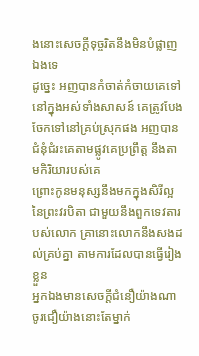ងនោះសេចក្ដីទុច្ចរិតនឹងមិនបំផ្លាញឯងទេ
ដូច្នេះ អញបានកំចាត់កំចាយគេទៅនៅក្នុងអស់ទាំងសាសន៍ គេត្រូវបែងចែកទៅនៅគ្រប់ស្រុកផង អញបានជំនុំជំរះគេតាមផ្លូវគេប្រព្រឹត្ត នឹងតាមកិរិយារបស់គេ
ព្រោះកូនមនុស្សនឹងមកក្នុងសិរីល្អនៃព្រះវរបិតា ជាមួយនឹងពួកទេវតារបស់លោក គ្រានោះលោកនឹងសងដល់គ្រប់គ្នា តាមការដែលបានធ្វើរៀងខ្លួន
អ្នកឯងមានសេចក្ដីជំនឿយ៉ាងណា ចូរជឿយ៉ាងនោះតែម្នាក់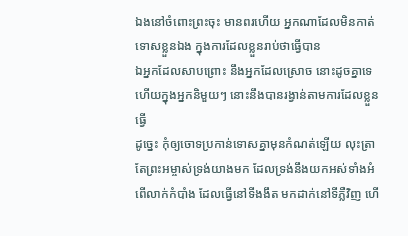ឯងនៅចំពោះព្រះចុះ មានពរហើយ អ្នកណាដែលមិនកាត់ទោសខ្លួនឯង ក្នុងការដែលខ្លួនរាប់ថាធ្វើបាន
ឯអ្នកដែលសាបព្រោះ នឹងអ្នកដែលស្រោច នោះដូចគ្នាទេ ហើយក្នុងអ្នកនិមួយៗ នោះនឹងបានរង្វាន់តាមការដែលខ្លួនធ្វើ
ដូច្នេះ កុំឲ្យចោទប្រកាន់ទោសគ្នាមុនកំណត់ឡើយ លុះត្រាតែព្រះអម្ចាស់ទ្រង់យាងមក ដែលទ្រង់នឹងយកអស់ទាំងអំពើលាក់កំបាំង ដែលធ្វើនៅទីងងឹត មកដាក់នៅទីភ្លឺវិញ ហើ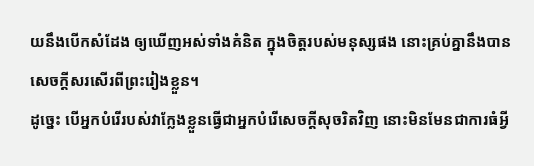យនឹងបើកសំដែង ឲ្យឃើញអស់ទាំងគំនិត ក្នុងចិត្តរបស់មនុស្សផង នោះគ្រប់គ្នានឹងបានសេចក្ដីសរសើរពីព្រះរៀងខ្លួន។
ដូច្នេះ បើអ្នកបំរើរបស់វាក្លែងខ្លួនធ្វើជាអ្នកបំរើសេចក្ដីសុចរិតវិញ នោះមិនមែនជាការធំអ្វី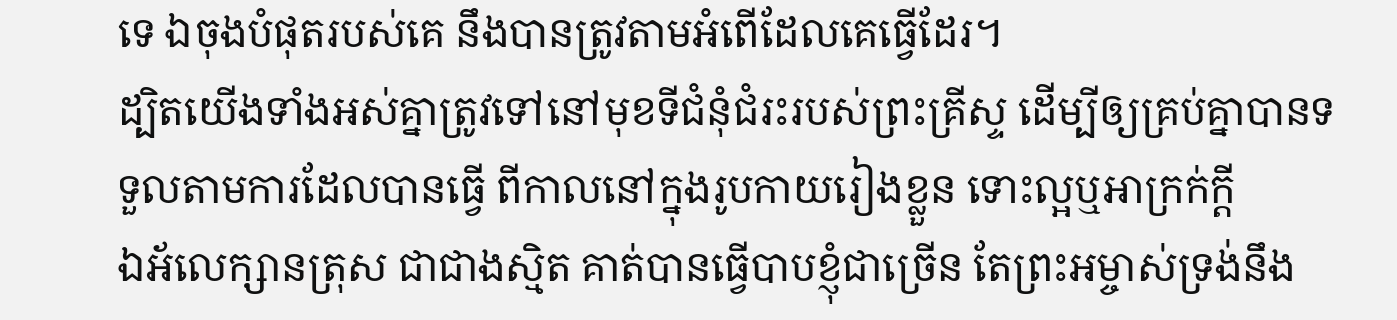ទេ ឯចុងបំផុតរបស់គេ នឹងបានត្រូវតាមអំពើដែលគេធ្វើដែរ។
ដ្បិតយើងទាំងអស់គ្នាត្រូវទៅនៅមុខទីជំនុំជំរះរបស់ព្រះគ្រីស្ទ ដើម្បីឲ្យគ្រប់គ្នាបានទទួលតាមការដែលបានធ្វើ ពីកាលនៅក្នុងរូបកាយរៀងខ្លួន ទោះល្អឬអាក្រក់ក្តី
ឯអ័លេក្សានត្រុស ជាជាងស្មិត គាត់បានធ្វើបាបខ្ញុំជាច្រើន តែព្រះអម្ចាស់ទ្រង់នឹង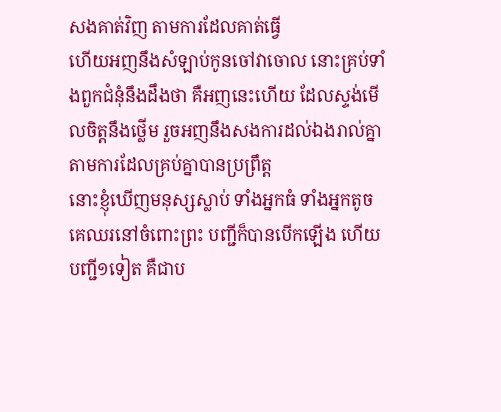សងគាត់វិញ តាមការដែលគាត់ធ្វើ
ហើយអញនឹងសំឡាប់កូនចៅវាចោល នោះគ្រប់ទាំងពួកជំនុំនឹងដឹងថា គឺអញនេះហើយ ដែលស្ទង់មើលចិត្តនឹងថ្លើម រួចអញនឹងសងការដល់ឯងរាល់គ្នា តាមការដែលគ្រប់គ្នាបានប្រព្រឹត្ត
នោះខ្ញុំឃើញមនុស្សស្លាប់ ទាំងអ្នកធំ ទាំងអ្នកតូច គេឈរនៅចំពោះព្រះ បញ្ជីក៏បានបើកឡើង ហើយបញ្ជី១ទៀត គឺជាប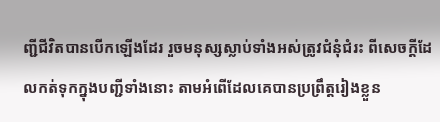ញ្ជីជីវិតបានបើកឡើងដែរ រួចមនុស្សស្លាប់ទាំងអស់ត្រូវជំនុំជំរះ ពីសេចក្ដីដែលកត់ទុកក្នុងបញ្ជីទាំងនោះ តាមអំពើដែលគេបានប្រព្រឹត្តរៀងខ្លួន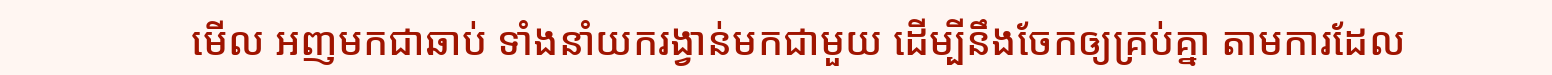មើល អញមកជាឆាប់ ទាំងនាំយករង្វាន់មកជាមួយ ដើម្បីនឹងចែកឲ្យគ្រប់គ្នា តាមការដែល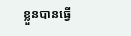ខ្លួនបានធ្វើ